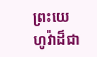ព្រះយេហូវ៉ាដ៏ជា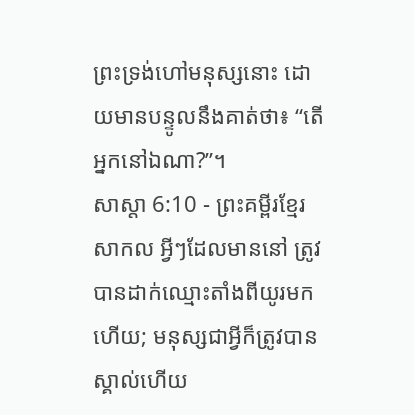ព្រះទ្រង់ហៅមនុស្សនោះ ដោយមានបន្ទូលនឹងគាត់ថា៖ “តើអ្នកនៅឯណា?”។
សាស្តា 6:10 - ព្រះគម្ពីរខ្មែរសាកល អ្វីៗដែលមាននៅ ត្រូវបានដាក់ឈ្មោះតាំងពីយូរមកហើយ; មនុស្សជាអ្វីក៏ត្រូវបានស្គាល់ហើយ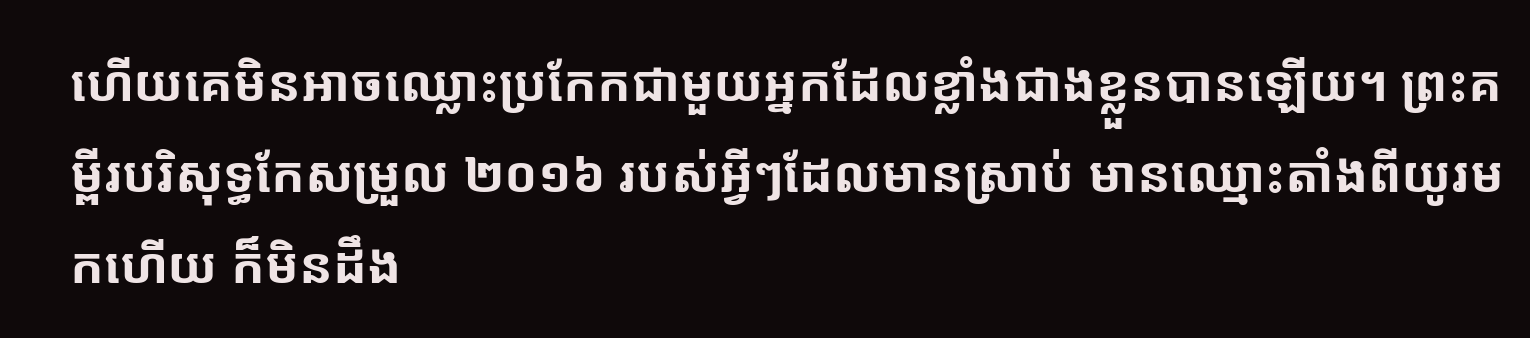ហើយគេមិនអាចឈ្លោះប្រកែកជាមួយអ្នកដែលខ្លាំងជាងខ្លួនបានឡើយ។ ព្រះគម្ពីរបរិសុទ្ធកែសម្រួល ២០១៦ របស់អ្វីៗដែលមានស្រាប់ មានឈ្មោះតាំងពីយូរមកហើយ ក៏មិនដឹង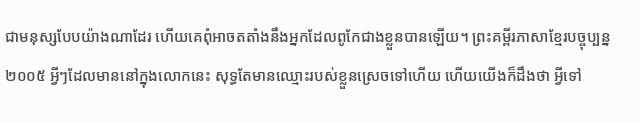ជាមនុស្សបែបយ៉ាងណាដែរ ហើយគេពុំអាចតតាំងនឹងអ្នកដែលពូកែជាងខ្លួនបានឡើយ។ ព្រះគម្ពីរភាសាខ្មែរបច្ចុប្បន្ន ២០០៥ អ្វីៗដែលមាននៅក្នុងលោកនេះ សុទ្ធតែមានឈ្មោះរបស់ខ្លួនស្រេចទៅហើយ ហើយយើងក៏ដឹងថា អ្វីទៅ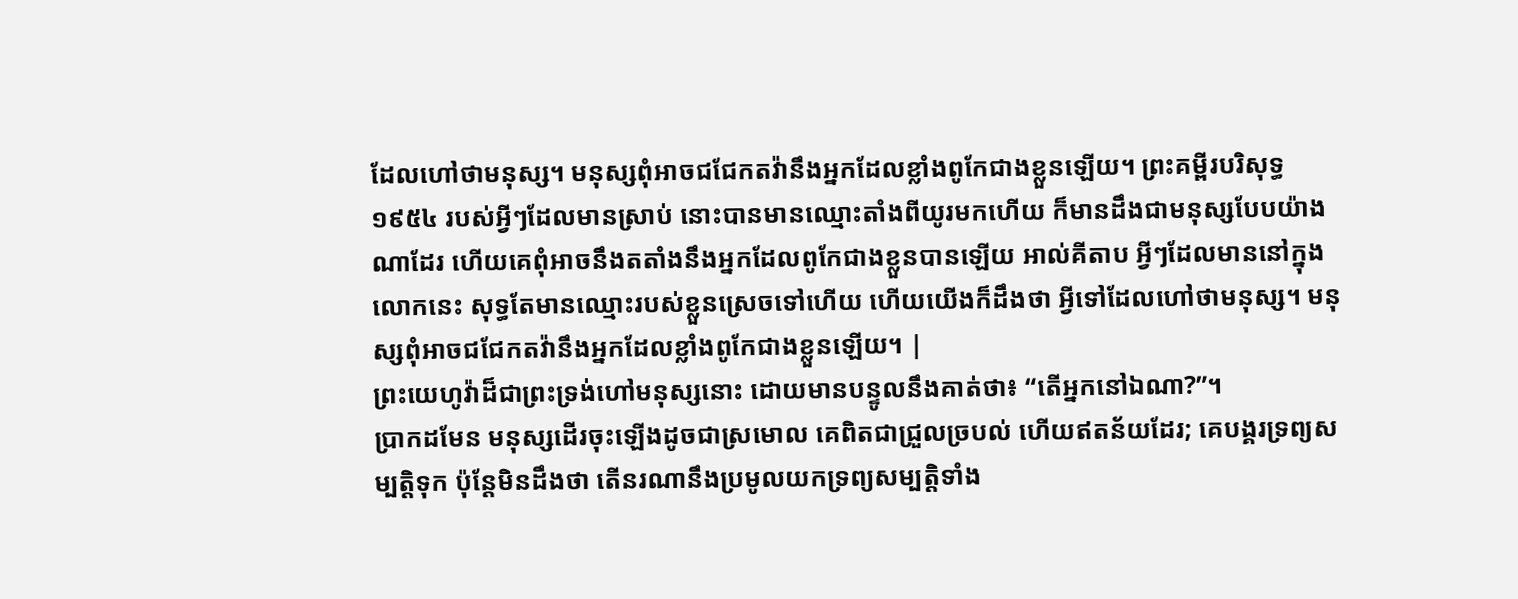ដែលហៅថាមនុស្ស។ មនុស្សពុំអាចជជែកតវ៉ានឹងអ្នកដែលខ្លាំងពូកែជាងខ្លួនឡើយ។ ព្រះគម្ពីរបរិសុទ្ធ ១៩៥៤ របស់អ្វីៗដែលមានស្រាប់ នោះបានមានឈ្មោះតាំងពីយូរមកហើយ ក៏មានដឹងជាមនុស្សបែបយ៉ាងណាដែរ ហើយគេពុំអាចនឹងតតាំងនឹងអ្នកដែលពូកែជាងខ្លួនបានឡើយ អាល់គីតាប អ្វីៗដែលមាននៅក្នុងលោកនេះ សុទ្ធតែមានឈ្មោះរបស់ខ្លួនស្រេចទៅហើយ ហើយយើងក៏ដឹងថា អ្វីទៅដែលហៅថាមនុស្ស។ មនុស្សពុំអាចជជែកតវ៉ានឹងអ្នកដែលខ្លាំងពូកែជាងខ្លួនឡើយ។ |
ព្រះយេហូវ៉ាដ៏ជាព្រះទ្រង់ហៅមនុស្សនោះ ដោយមានបន្ទូលនឹងគាត់ថា៖ “តើអ្នកនៅឯណា?”។
ប្រាកដមែន មនុស្សដើរចុះឡើងដូចជាស្រមោល គេពិតជាជ្រួលច្របល់ ហើយឥតន័យដែរ; គេបង្គរទ្រព្យសម្បត្តិទុក ប៉ុន្តែមិនដឹងថា តើនរណានឹងប្រមូលយកទ្រព្យសម្បត្តិទាំង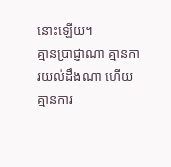នោះឡើយ។
គ្មានប្រាជ្ញាណា គ្មានការយល់ដឹងណា ហើយគ្មានការ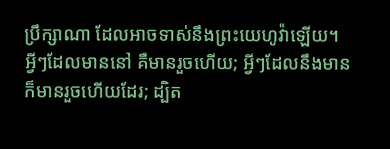ប្រឹក្សាណា ដែលអាចទាស់នឹងព្រះយេហូវ៉ាឡើយ។
អ្វីៗដែលមាននៅ គឺមានរួចហើយ; អ្វីៗដែលនឹងមាន ក៏មានរួចហើយដែរ; ដ្បិត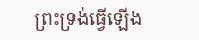ព្រះទ្រង់ធ្វើឡើង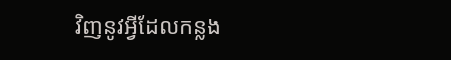វិញនូវអ្វីដែលកន្លង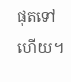ផុតទៅហើយ។